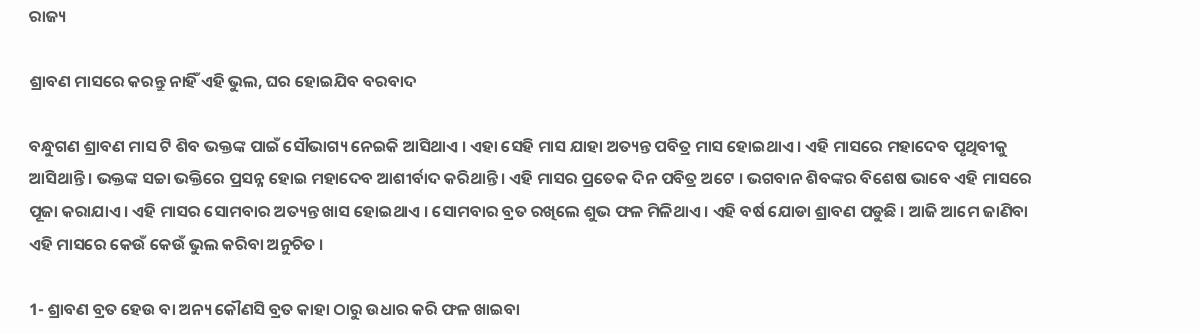ରାଜ୍ୟ

ଶ୍ରାବଣ ମାସରେ କରନ୍ତୁ ନାହିଁ ଏହି ଭୁଲ, ଘର ହୋଇଯିବ ବରବାଦ

ବନ୍ଧୁଗଣ ଶ୍ରାବଣ ମାସ ଟି ଶିବ ଭକ୍ତଙ୍କ ପାଇଁ ସୌଭାଗ୍ୟ ନେଇକି ଆସିଥାଏ । ଏହା ସେହି ମାସ ଯାହା ଅତ୍ୟନ୍ତ ପବିତ୍ର ମାସ ହୋଇଥାଏ । ଏହି ମାସରେ ମହାଦେବ ପୃଥିବୀକୁ ଆସିଥାନ୍ତି । ଭକ୍ତଙ୍କ ସଚ୍ଚା ଭକ୍ତିରେ ପ୍ରସନ୍ନ ହୋଇ ମହାଦେବ ଆଶୀର୍ବାଦ କରିଥାନ୍ତି । ଏହି ମାସର ପ୍ରତେକ ଦିନ ପବିତ୍ର ଅଟେ । ଭଗବାନ ଶିବଙ୍କର ବିଶେଷ ଭାବେ ଏହି ମାସରେ ପୂଜା କରାଯାଏ । ଏହି ମାସର ସୋମବାର ଅତ୍ୟନ୍ତ ଖାସ ହୋଇଥାଏ । ସୋମବାର ବ୍ରତ ରଖିଲେ ଶୁଭ ଫଳ ମିଳିଥାଏ । ଏହି ବର୍ଷ ଯୋଡା ଶ୍ରାବଣ ପଡୁଛି । ଆଜି ଆମେ ଜାଣିବା ଏହି ମାସରେ କେଉଁ କେଉଁ ଭୁଲ କରିବା ଅନୁଚିତ ।

1- ଶ୍ରାବଣ ବ୍ରତ ହେଉ ବା ଅନ୍ୟ କୌଣସି ବ୍ରତ କାହା ଠାରୁ ଉଧାର କରି ଫଳ ଖାଇବା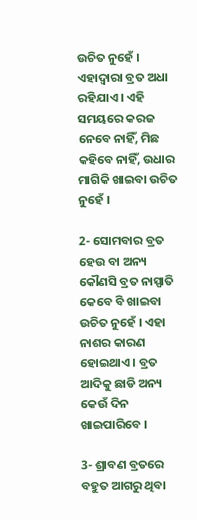ଉଚିତ ନୁହେଁ । ଏହାଦ୍ବାରା ବ୍ରତ ଅଧା ରହିଯାଏ । ଏହି ସମୟରେ କରଜ ନେବେ ନାହିଁ, ମିଛ କହିବେ ନାହିଁ, ଉଧାର ମାଗିକି ଖାଇବା ଉଚିତ ନୁହେଁ ।

2- ସୋମବାର ବ୍ରତ ହେଉ ବା ଅନ୍ୟ କୌଣସି ବ୍ରତ ନାସ୍ପାତି କେବେ ବି ଖାଇବା ଉଚିତ ନୁହେଁ । ଏହା ନାଶର କାରଣ ହୋଇଥାଏ । ବ୍ରତ ଆଦିକୁ ଛାଡି ଅନ୍ୟ କେଉଁ ଦିନ ଖାଇପାରିବେ ।

3- ଶ୍ରାବଣ ବ୍ରତରେ ବହୁତ ଆଗରୁ ଥିବା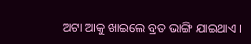ଅଟା ଆକୁ ଖାଇଲେ ବ୍ରତ ଭାଙ୍ଗି ଯାଇଥାଏ ।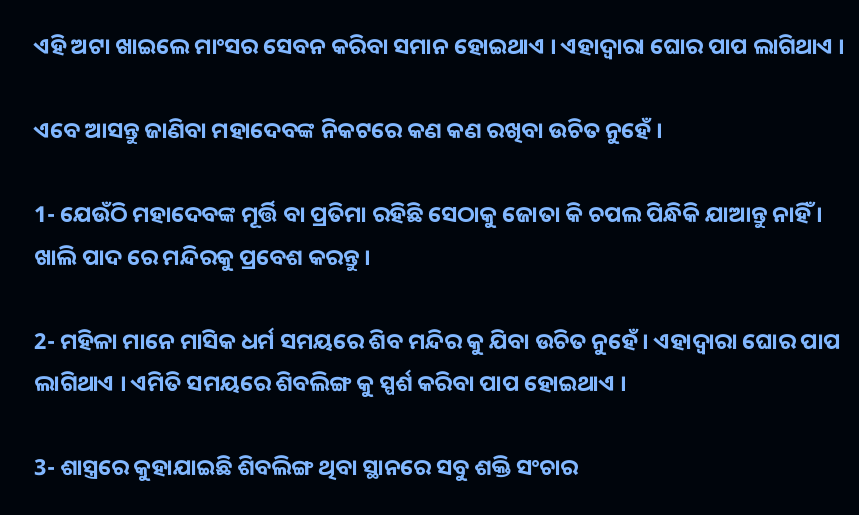ଏହି ଅଟା ଖାଇଲେ ମାଂସର ସେବନ କରିବା ସମାନ ହୋଇଥାଏ । ଏହାଦ୍ଵାରା ଘୋର ପାପ ଲାଗିଥାଏ ।

ଏବେ ଆସନ୍ତୁ ଜାଣିବା ମହାଦେବଙ୍କ ନିକଟରେ କଣ କଣ ରଖିବା ଉଚିତ ନୁହେଁ ।

1- ଯେଉଁଠି ମହାଦେବଙ୍କ ମୂର୍ତ୍ତି ବା ପ୍ରତିମା ରହିଛି ସେଠାକୁ ଜୋତା କି ଚପଲ ପିନ୍ଧିକି ଯାଆନ୍ତୁ ନାହିଁ । ଖାଲି ପାଦ ରେ ମନ୍ଦିରକୁ ପ୍ରବେଶ କରନ୍ତୁ ।

2- ମହିଳା ମାନେ ମାସିକ ଧର୍ମ ସମୟରେ ଶିବ ମନ୍ଦିର କୁ ଯିବା ଉଚିତ ନୁହେଁ । ଏହାଦ୍ବାରା ଘୋର ପାପ ଲାଗିଥାଏ । ଏମିତି ସମୟରେ ଶିବଲିଙ୍ଗ କୁ ସ୍ପର୍ଶ କରିବା ପାପ ହୋଇଥାଏ ।

3- ଶାସ୍ତ୍ରରେ କୁହାଯାଇଛି ଶିବଲିଙ୍ଗ ଥିବା ସ୍ଥାନରେ ସବୁ ଶକ୍ତି ସଂଚାର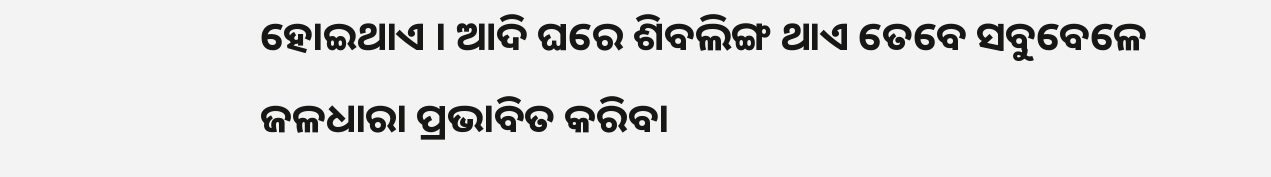ହୋଇଥାଏ । ଆଦି ଘରେ ଶିବଲିଙ୍ଗ ଥାଏ ତେବେ ସବୁବେଳେ ଜଳଧାରା ପ୍ରଭାବିତ କରିବା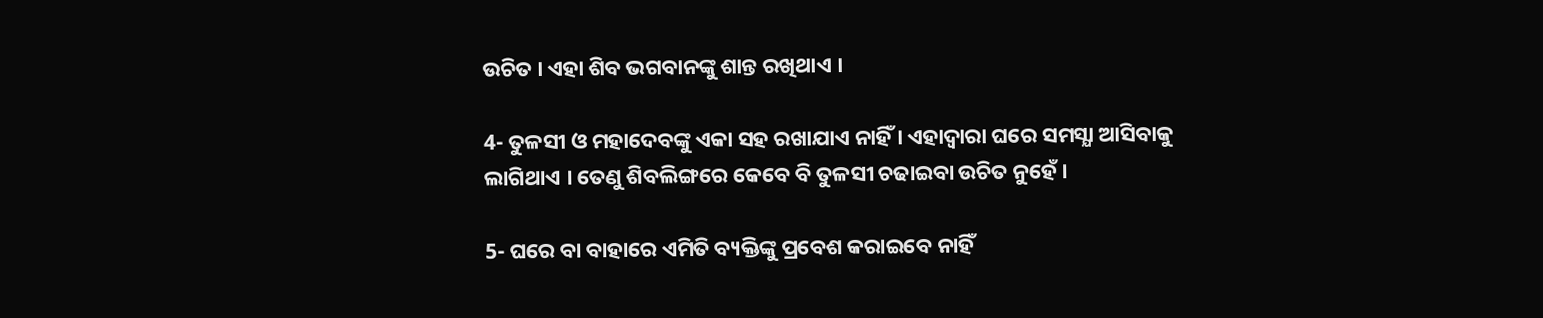ଉଚିତ । ଏହା ଶିବ ଭଗବାନଙ୍କୁ ଶାନ୍ତ ରଖିଥାଏ ।

4- ତୁଳସୀ ଓ ମହାଦେବଙ୍କୁ ଏକା ସହ ରଖାଯାଏ ନାହିଁ । ଏହାଦ୍ବାରା ଘରେ ସମସ୍ଯା ଆସିବାକୁ ଲାଗିଥାଏ । ତେଣୁ ଶିବଲିଙ୍ଗରେ କେବେ ବି ତୁଳସୀ ଚଢାଇବା ଉଚିତ ନୁହେଁ ।

5- ଘରେ ବା ବାହାରେ ଏମିତି ବ୍ୟକ୍ତିଙ୍କୁ ପ୍ରବେଶ କରାଇବେ ନାହିଁ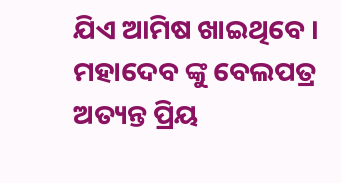ଯିଏ ଆମିଷ ଖାଇଥିବେ । ମହାଦେବ ଙ୍କୁ ବେଲପତ୍ର ଅତ୍ୟନ୍ତ ପ୍ରିୟ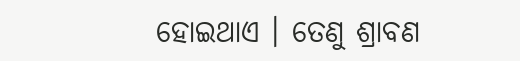ହୋଇଥାଏ । ତେଣୁ ଶ୍ରାବଣ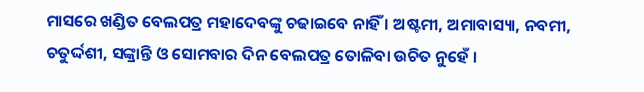ମାସରେ ଖଣ୍ଡିତ ବେଲପତ୍ର ମହାଦେବଙ୍କୁ ଚଢାଇବେ ନାହିଁ । ଅଷ୍ଟମୀ, ଅମାବାସ୍ୟା, ନବମୀ, ଚତୁର୍ଦ୍ଦଶୀ, ସଙ୍କ୍ରାନ୍ତି ଓ ସୋମବାର ଦିନ ବେଲପତ୍ର ତୋଳିବା ଉଚିତ ନୁହେଁ ।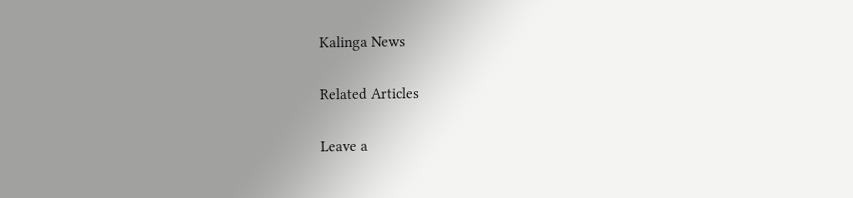Kalinga News

Related Articles

Leave a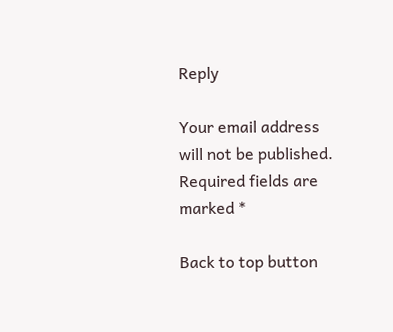Reply

Your email address will not be published. Required fields are marked *

Back to top button